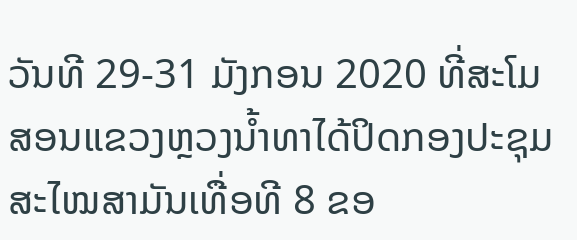ວັນທີ 29-31 ມັງກອນ 2020 ທີ່ສະໂມສອນແຂວງຫຼວງນໍ້າທາໄດ້ປິດກອງປະຊຸມສະໄໝສາມັນເທື່ອທີ 8 ຂອ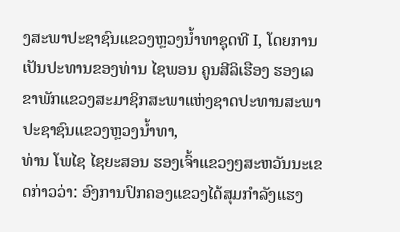ງສະພາປະຊາຊົນແຂວງຫຼວງນໍ້າທາຊຸດທີ I, ໂດຍການເປັນປະທານຂອງທ່ານ ໄຊພອນ ຄູນສີລິເຮືອງ ຮອງເລຂາພັກແຂວງສະມາຊິກສະພາແຫ່ງຊາດປະທານສະພາປະຊາຊົນແຂວງຫຼວງນໍ້າທາ,
ທ່ານ ໂພໄຊ ໄຊຍະສອນ ຮອງເຈົ້າແຂວງໆສະຫວັນນະເຂດກ່າວວ່າ: ອົງການປົກຄອງແຂວງໄດ້ສຸມກໍາລັງແຮງ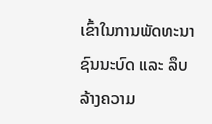ເຂົ້າໃນການພັດທະນາຊົນນະບົດ ແລະ ລຶບລ້າງຄວາມ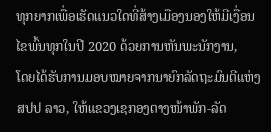ທຸກຍາກເພື່ອເຮັດແນວໃດທີ່ສ້າງເມືອງນອງໃຫ້ມີເງື່ອນໄຂພົ້ນທຸກໃນປີ 2020 ດ້ວຍການຫັນພະນັກງານ,
ໂດຍໄດ້ຮັບການມອບໝາຍຈາກນາຍົກລັດຖະມົນຕີແຫ່ງ ສປປ ລາວ, ໃຫ້ແຂວງເຊກອງຕາງໜ້າພັກ-ລັດ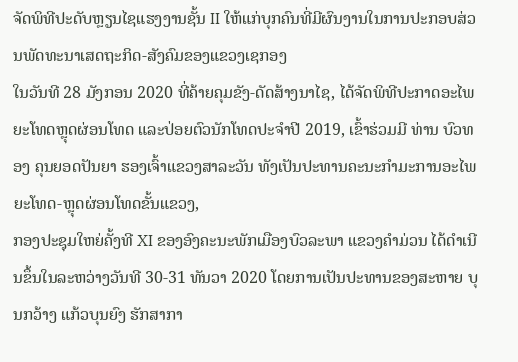ຈັດພິທີປະດັບຫຼຽນໄຊແຮງງານຊັ້ນ II ໃຫ້ແກ່ບຸກຄົນທີ່ມີຜົນງານໃນການປະກອບສ່ວນພັດທະນາເສດຖະກິດ-ສັງຄົມຂອງແຂວງເຊກອງ
ໃນວັນທີ 28 ມັງກອນ 2020 ທີ່ຄ້າຍຄຸມຂັງ-ດັດສ້າງນາໄຊ, ໄດ້ຈັດພິທີປະກາດອະໄພຍະໂທດຫຼຸດຜ່ອນໂທດ ແລະປ່ອຍຕົວນັກໂທດປະຈຳປີ 2019, ເຂົ້າຮ່ວມມີ ທ່ານ ບົວທອງ ຄຸນຍອດປັນຍາ ຮອງເຈົ້າແຂວງສາລະວັນ ທັງເປັນປະທານຄະນະກຳມະການອະໄພຍະໂທດ-ຫຼຸດຜ່ອນໂທດຂັ້ນແຂວງ,
ກອງປະຊຸມໃຫຍ່ຄັ້ງທີ XI ຂອງອົງຄະນະພັກເມືອງບົວລະພາ ແຂວງຄໍາມ່ວນ ໄດ້ດໍາເນີນຂຶ້ນໃນລະຫວ່າງວັນທີ 30-31 ທັນວາ 2020 ໂດຍການເປັນປະທານຂອງສະຫາຍ ບຸນກວ້າງ ແກ້ວບຸນຍົງ ຮັກສາກາ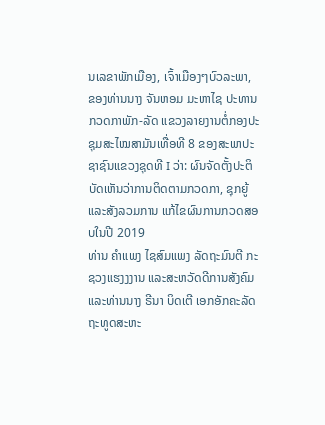ນເລຂາພັກເມືອງ, ເຈົ້າເມືອງໆບົວລະພາ,
ຂອງທ່ານນາງ ຈັນຫອມ ມະຫາໄຊ ປະທານກວດກາພັກ-ລັດ ແຂວງລາຍງານຕໍ່ກອງປະຊຸມສະໄໝສາມັນເທື່ອທີ 8 ຂອງສະພາປະຊາຊົນແຂວງຊຸດທີ I ວ່າ: ຜົນຈັດຕັ້ງປະຕິບັດເຫັນວ່າການຕິດຕາມກວດກາ, ຊຸກຍູ້ ແລະສັງລວມການ ແກ້ໄຂຜົນການກວດສອບໃນປີ 2019
ທ່ານ ຄຳແພງ ໄຊສົມແພງ ລັດຖະມົນຕີ ກະຊວງແຮງງງານ ແລະສະຫວັດດີການສັງຄົມ ແລະທ່ານນາງ ຣີນາ ບິດເຕີ ເອກອັກຄະລັດຖະທູດສະຫະ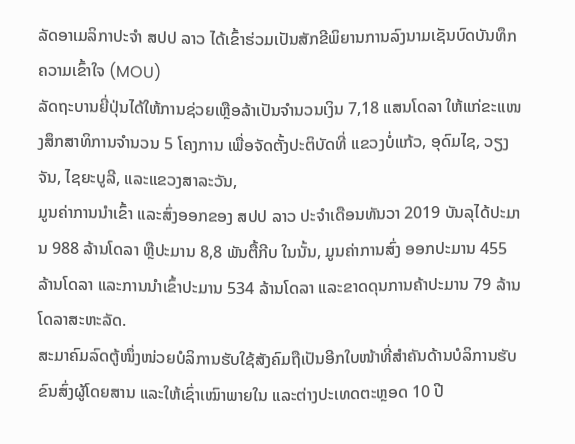ລັດອາເມລິກາປະຈໍາ ສປປ ລາວ ໄດ້ເຂົ້າຮ່ວມເປັນສັກຂີພິຍານການລົງນາມເຊັນບົດບັນທຶກຄວາມເຂົ້າໃຈ (MOU)
ລັດຖະບານຍີ່ປຸ່ນໄດ້ໃຫ້ການຊ່ວຍເຫຼືອລ້າເປັນຈຳນວນເງິນ 7,18 ແສນໂດລາ ໃຫ້ແກ່ຂະແໜງສຶກສາທິການຈຳນວນ 5 ໂຄງການ ເພື່ອຈັດຕັ້ງປະຕິບັດທີ່ ແຂວງບໍ່ແກ້ວ, ອຸດົມໄຊ, ວຽງຈັນ, ໄຊຍະບູລີ, ແລະແຂວງສາລະວັນ,
ມູນຄ່າການນໍາເຂົ້າ ແລະສົ່ງອອກຂອງ ສປປ ລາວ ປະຈໍາເດືອນທັນວາ 2019 ບັນລຸໄດ້ປະມານ 988 ລ້ານໂດລາ ຫຼືປະມານ 8,8 ພັນຕື້ກີບ ໃນນັ້ນ, ມູນຄ່າການສົ່ງ ອອກປະມານ 455 ລ້ານໂດລາ ແລະການນໍາເຂົ້າປະມານ 534 ລ້ານໂດລາ ແລະຂາດດຸນການຄ້າປະມານ 79 ລ້ານໂດລາສະຫະລັດ.
ສະມາຄົມລົດຕູ້ໜຶ່ງໜ່ວຍບໍລິການຮັບໃຊ້ສັງຄົມຖືເປັນອີກໃບໜ້າທີ່ສຳຄັນດ້ານບໍລິການຮັບຂົນສົ່ງຜູ້ໂດຍສານ ແລະໃຫ້ເຊົ່າເໝົາພາຍໃນ ແລະຕ່າງປະເທດຕະຫຼອດ 10 ປີ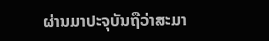ຜ່ານມາປະຈຸບັນຖືວ່າສະມາ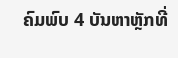ຄົມພົບ 4 ບັນຫາຫຼັກທີ່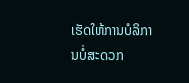ເຮັດໃຫ້ການບໍລິການບໍ່ສະດວກ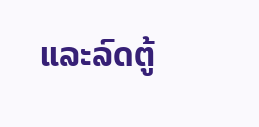ແລະລົດຕູ້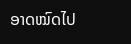ອາດໝົດໄປ